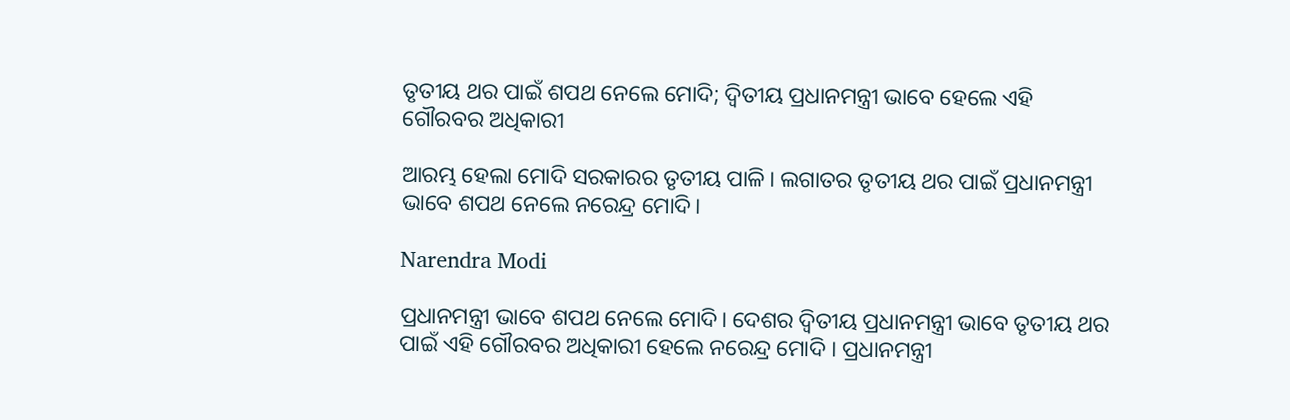ତୃତୀୟ ଥର ପାଇଁ ଶପଥ ନେଲେ ମୋଦି; ଦ୍ବିତୀୟ ପ୍ରଧାନମନ୍ତ୍ରୀ ଭାବେ ହେଲେ ଏହି ଗୌରବର ଅଧିକାରୀ

ଆରମ୍ଭ ହେଲା ମୋଦି ସରକାରର ତୃତୀୟ ପାଳି। ଲଗାତର ତୃତୀୟ ଥର ପାଇଁ ପ୍ରଧାନମନ୍ତ୍ରୀ ଭାବେ ଶପଥ ନେଲେ ନରେନ୍ଦ୍ର ମୋଦି।

Narendra Modi

ପ୍ରଧାନମନ୍ତ୍ରୀ ଭାବେ ଶପଥ ନେଲେ ମୋଦି। ଦେଶର ଦ୍ବିତୀୟ ପ୍ରଧାନମନ୍ତ୍ରୀ ଭାବେ ତୃତୀୟ ଥର ପାଇଁ ଏହି ଗୌରବର ଅଧିକାରୀ ହେଲେ ନରେନ୍ଦ୍ର ମୋଦି । ପ୍ରଧାନମନ୍ତ୍ରୀ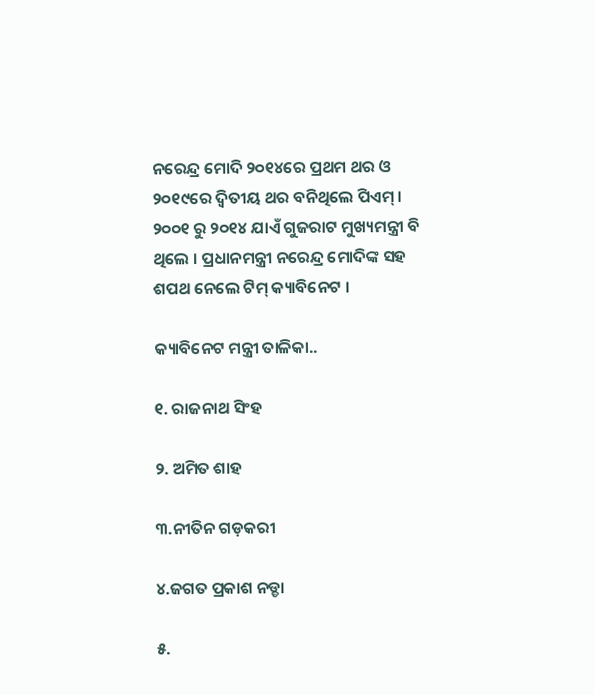ନରେନ୍ଦ୍ର ମୋଦି ୨୦୧୪ରେ ପ୍ରଥମ ଥର ଓ ୨୦୧୯ରେ ଦ୍ବିତୀୟ ଥର ବନିଥିଲେ ପିଏମ୍ । ୨୦୦୧ ରୁ ୨୦୧୪ ଯାଏଁ ଗୁଜରାଟ ମୁଖ୍ୟମନ୍ତ୍ରୀ ବି ଥିଲେ । ପ୍ରଧାନମନ୍ତ୍ରୀ ନରେନ୍ଦ୍ର ମୋଦିଙ୍କ ସହ ଶପଥ ନେଲେ ଟିମ୍‌ କ୍ୟାବିନେଟ ।

କ୍ୟାବିନେଟ ମନ୍ତ୍ରୀ ତାଳିକା..

୧. ରାଜନାଥ ସିଂହ

୨. ଅମିତ ଶାହ

୩.ନୀତିନ ଗଡ଼କରୀ

୪.ଜଗତ ପ୍ରକାଶ ନଡ୍ଡା

୫.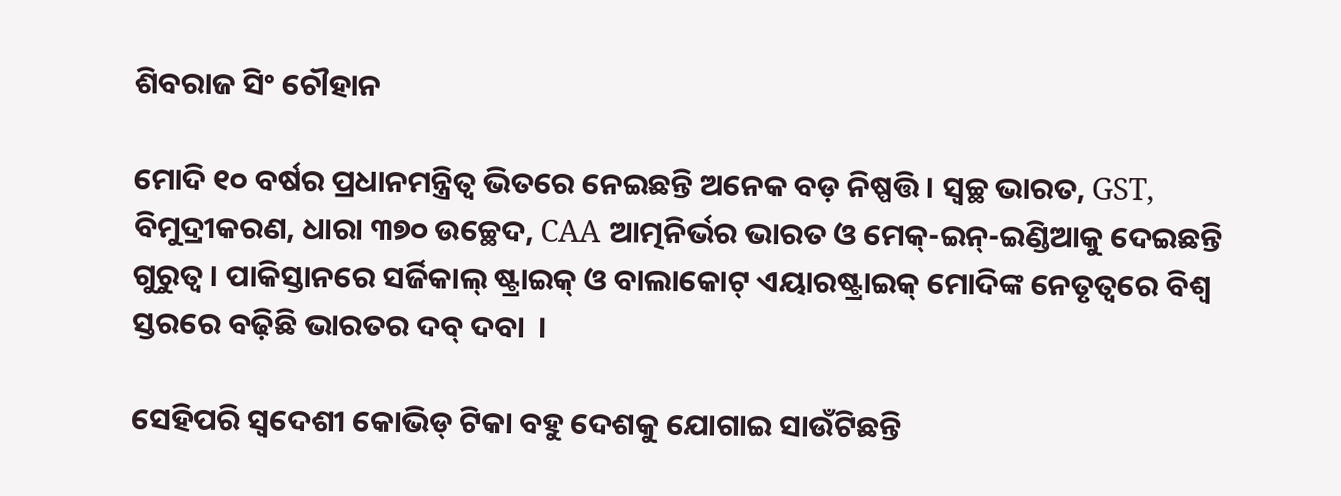ଶିବରାଜ ସିଂ ଚୌହାନ

ମୋଦି ୧୦ ବର୍ଷର ପ୍ରଧାନମନ୍ତ୍ରିତ୍ବ ଭିତରେ ନେଇଛନ୍ତି ଅନେକ ବଡ଼ ନିଷ୍ପତ୍ତି । ସ୍ବଚ୍ଛ ଭାରତ, GST, ବିମୁଦ୍ରୀକରଣ, ଧାରା ୩୭୦ ଉଚ୍ଛେଦ, CAA ଆତ୍ମନିର୍ଭର ଭାରତ ଓ ମେକ୍-ଇନ୍-ଇଣ୍ଡିଆକୁ ଦେଇଛନ୍ତି ଗୁରୁତ୍ବ । ପାକିସ୍ତାନରେ ସର୍ଜିକାଲ୍ ଷ୍ଟ୍ରାଇକ୍ ଓ ବାଲାକୋଟ୍ ଏୟାରଷ୍ଟ୍ରାଇକ୍ ମୋଦିଙ୍କ ନେତୃତ୍ବରେ ବିଶ୍ବ ସ୍ତରରେ ବଢ଼ିଛି ଭାରତର ଦବ୍ ଦବା  ।

ସେହିପରି ସ୍ବଦେଶୀ କୋଭିଡ୍ ଟିକା ବହୁ ଦେଶକୁ ଯୋଗାଇ ସାଉଁଟିଛନ୍ତି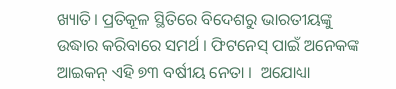ଖ୍ୟାତି। ପ୍ରତିକୂଳ ସ୍ଥିତିରେ ବିଦେଶରୁ ଭାରତୀୟଙ୍କୁ ଉଦ୍ଧାର କରିବାରେ ସମର୍ଥ । ଫିଟନେସ୍ ପାଇଁ ଅନେକଙ୍କ ଆଇକନ୍ ଏହି ୭୩ ବର୍ଷୀୟ ନେତା ।  ଅଯୋଧ୍ୟା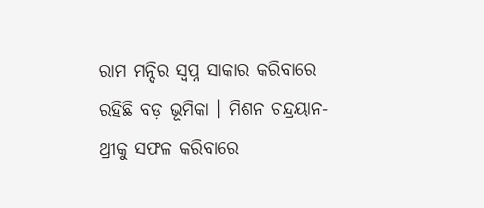ରାମ ମନ୍ଦିର ସ୍ବପ୍ନ ସାକାର କରିବାରେ ରହିଛି ବଡ଼ ଭୂମିକା । ମିଶନ ଚନ୍ଦ୍ରୟାନ-ଥ୍ରୀକୁ ସଫଳ କରିବାରେ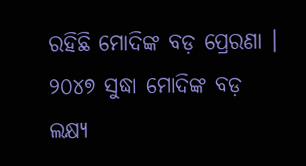ରହିଛି ମୋଦିଙ୍କ ବଡ଼ ପ୍ରେରଣା । ୨୦୪୭ ସୁଦ୍ଧା ମୋଦିଙ୍କ ବଡ଼ ଲକ୍ଷ୍ୟ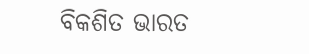ବିକଶିତ ଭାରତ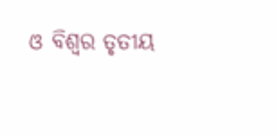ଓ ବିଶ୍ବର ତୃତୀୟ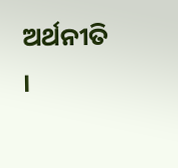ଅର୍ଥନୀତି ।